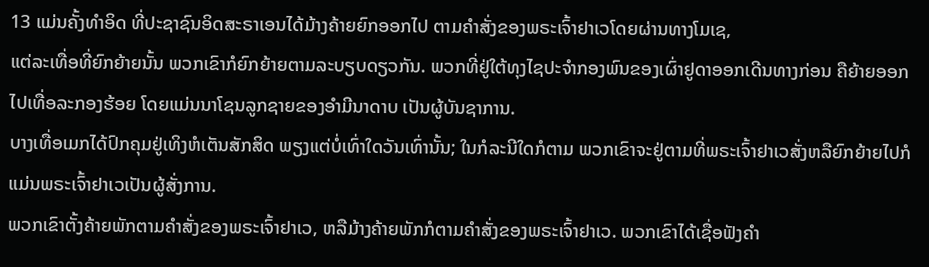13 ແມ່ນຄັ້ງທຳອິດ ທີ່ປະຊາຊົນອິດສະຣາເອນໄດ້ມ້າງຄ້າຍຍົກອອກໄປ ຕາມຄຳສັ່ງຂອງພຣະເຈົ້າຢາເວໂດຍຜ່ານທາງໂມເຊ,
ແຕ່ລະເທື່ອທີ່ຍົກຍ້າຍນັ້ນ ພວກເຂົາກໍຍົກຍ້າຍຕາມລະບຽບດຽວກັນ. ພວກທີ່ຢູ່ໃຕ້ທຸງໄຊປະຈຳກອງພົນຂອງເຜົ່າຢູດາອອກເດີນທາງກ່ອນ ຄືຍ້າຍອອກໄປເທື່ອລະກອງຮ້ອຍ ໂດຍແມ່ນນາໂຊນລູກຊາຍຂອງອຳມີນາດາບ ເປັນຜູ້ບັນຊາການ.
ບາງເທື່ອເມກໄດ້ປົກຄຸມຢູ່ເທິງຫໍເຕັນສັກສິດ ພຽງແຕ່ບໍ່ເທົ່າໃດວັນເທົ່ານັ້ນ; ໃນກໍລະນີໃດກໍຕາມ ພວກເຂົາຈະຢູ່ຕາມທີ່ພຣະເຈົ້າຢາເວສັ່ງຫລືຍົກຍ້າຍໄປກໍແມ່ນພຣະເຈົ້າຢາເວເປັນຜູ້ສັ່ງການ.
ພວກເຂົາຕັ້ງຄ້າຍພັກຕາມຄຳສັ່ງຂອງພຣະເຈົ້າຢາເວ, ຫລືມ້າງຄ້າຍພັກກໍຕາມຄຳສັ່ງຂອງພຣະເຈົ້າຢາເວ. ພວກເຂົາໄດ້ເຊື່ອຟັງຄຳ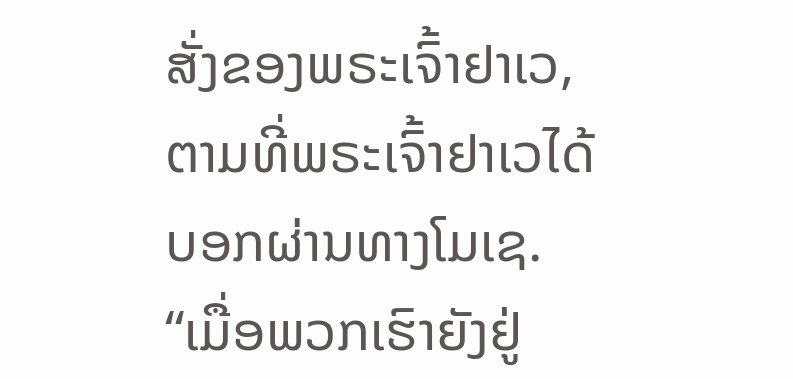ສັ່ງຂອງພຣະເຈົ້າຢາເວ, ຕາມທີ່ພຣະເຈົ້າຢາເວໄດ້ບອກຜ່ານທາງໂມເຊ.
“ເມື່ອພວກເຮົາຍັງຢູ່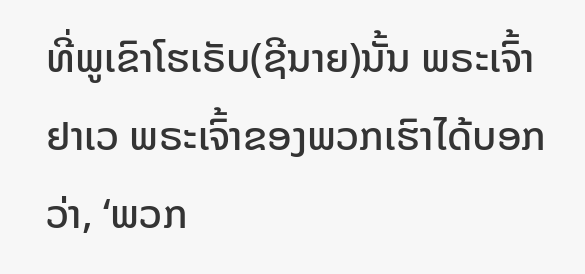ທີ່ພູເຂົາໂຮເຣັບ(ຊີນາຍ)ນັ້ນ ພຣະເຈົ້າຢາເວ ພຣະເຈົ້າຂອງພວກເຮົາໄດ້ບອກວ່າ, ‘ພວກ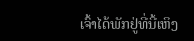ເຈົ້າໄດ້ພັກຢູ່ທີ່ນີ້ເຫິງ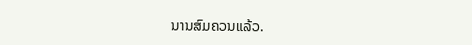ນານສົມຄວນແລ້ວ.